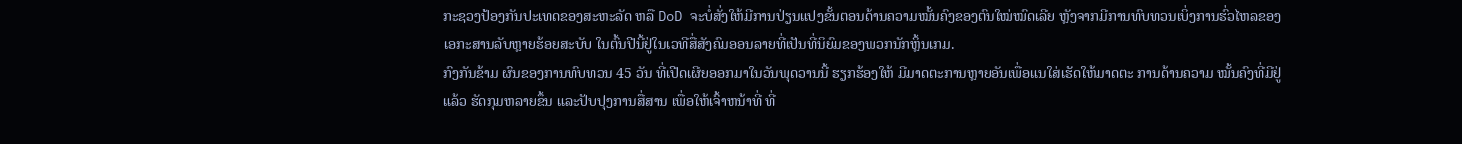ກະຊວງປ້ອງກັນປະເທດຂອງສະຫະລັດ ຫລື DoD ຈະບໍ່ສັ່ງໃຫ້ມີການປ່ຽນແປງຂັ້ນຕອນດ້ານຄວາມໝັ້ນຄົງຂອງຕົນໃໝ່ໝົດເລີຍ ຫຼັງຈາກມີການທົບທວນເບິ່ງການຮົ່ວໄຫລຂອງເອກະສານລັບຫຼາຍຮ້ອຍສະບັບ ໃນຕົ້ນປີນີ້ຢູ່ໃນເວທີສື່ສັງຄົມອອນລາຍທີ່ເປັນທີ່ນິຍົມຂອງພວກນັກຫຼິ້ນເກມ.
ກົງກັນຂ້າມ ຜົນຂອງການທົບທວນ 45 ວັນ ທີ່ເປີດເຜີຍອອກມາໃນວັນພຸດວານນີ້ ຮຽກຮ້ອງໃຫ້ ມີມາດຕະການຫຼາຍອັນເພື່ອແນໃສ່ເຮັດໃຫ້ມາດຕະ ການດ້ານຄວາມ ໝັ້ນຄົງທີ່ມີຢູ່ແລ້ວ ຮັດກຸມຫລາຍຂຶ້ນ ແລະປັບປຸງການສື່ສານ ເພື່ອໃຫ້ເຈົ້າຫນ້າທີ່ ທີ່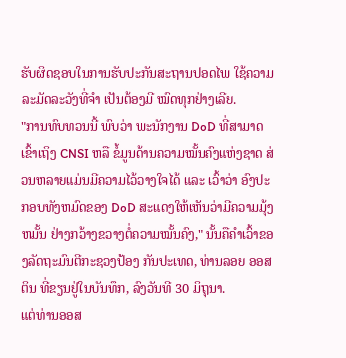ຮັບຜິດຊອບໃນການຮັບປະກັນສະຖານປອດໄພ ໃຊ້ຄວາມລະມັດລະວັງທີ່ຈໍາ ເປັນຕ້ອງມີ ໝົດທຸກຢ່າງເລີຍ.
"ການທົບທວນນີ້ ພົບວ່າ ພະນັກງານ DoD ທີ່ສາມາດເຂົ້າເຖິງ CNSI ຫລື ຂໍ້ມູນດ້ານຄວາມໝັ້ນຄົງແຫ່ງຊາດ ສ່ວນຫລາຍແມ່ນມີຄວາມໄວ້ວາງໃຈໄດ້ ແລະ ເວົ້າວ່າ ອົງປະກອບທັງຫມົດຂອງ DoD ສະແດງໃຫ້ເຫັນວ່າມີຄວາມມຸ້ງຫມັ້ນ ຢ່າງກວ້າງຂວາງຕໍ່ຄວາມໝັ້ນຄົງ," ນັ້ນຄືຄຳເວົ້າຂອງລັດຖະມົນຕີກະຊວງປ້ອງ ກັນປະເທດ, ທ່ານລອຍ ອອສຕິນ ທີ່ຂຽນຢູ່ໃນບັນທຶກ, ລົງວັນທີ 30 ມິຖຸນາ.
ແຕ່ທ່ານອອສ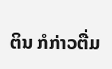ຕິນ ກໍກ່າວຕື່ມ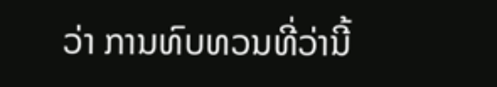ວ່າ ການທົບທວນທີ່ວ່ານີ້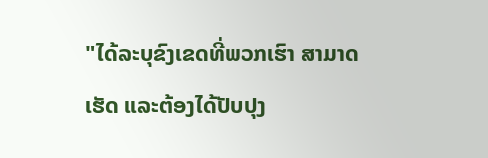"ໄດ້ລະບຸຂົງເຂດທີ່ພວກເຮົາ ສາມາດເຮັດ ແລະຕ້ອງໄດ້ປັບປຸງ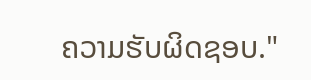ຄວາມຮັບຜິດຊອບ."